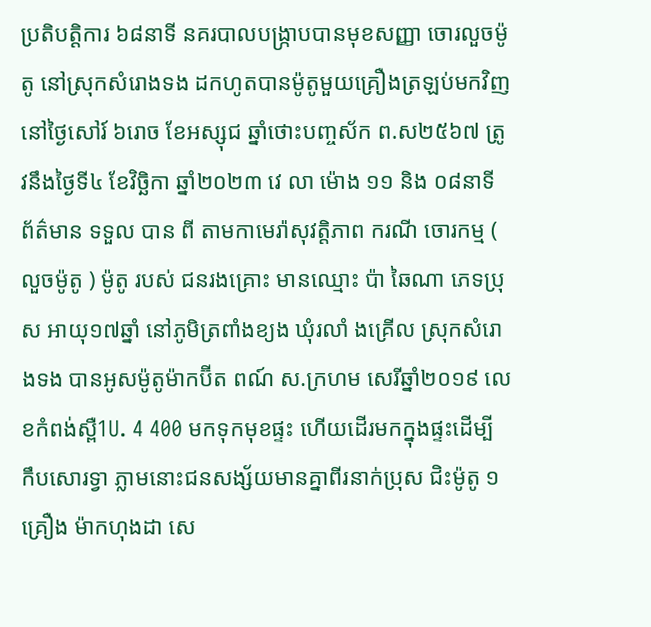ប្រតិបត្តិការ ៦៨នាទី នគរបាលបង្រ្កាបបានមុខសញ្ញា ចោរលួចម៉ូតូ នៅស្រុកសំរោងទង ដកហូតបានម៉ូតូមួយគ្រឿងត្រឡប់មកវិញ
នៅថ្ងៃសៅរ៍ ៦រោច ខែអស្សុជ ឆ្នាំថោះបញ្ចស័ក ព.ស២៥៦៧ ត្រូវនឹងថ្ងៃទី៤ ខែវិច្ឆិកា ឆ្នាំ២០២៣ វេ លា ម៉ោង ១១ និង ០៨នាទី ព័ត៌មាន ទទួល បាន ពី តាមកាមេរ៉ាសុវត្តិភាព ករណី ចោរកម្ម ( លួចម៉ូតូ ) ម៉ូតូ របស់ ជនរងគ្រោះ មានឈ្មោះ ប៉ា ឆៃណា ភេទប្រុស អាយុ១៧ឆ្នាំ នៅភូមិត្រពាំងខ្យង ឃុំរលាំ ងគ្រើល ស្រុកសំរោងទង បានអូសម៉ូតូម៉ាកប៊ីត ពណ៍ ស.ក្រហម សេរីឆ្នាំ២០១៩ លេខកំពង់ស្ពឺ1U. 4 400 មកទុកមុខផ្ទះ ហើយដើរមកក្នុងផ្ទះដើម្បីកឹបសោរទ្វា ភ្លាមនោះជនសង្ស័យមានគ្នាពីរនាក់ប្រុស ជិះម៉ូតូ ១គ្រឿង ម៉ាកហុងដា សេ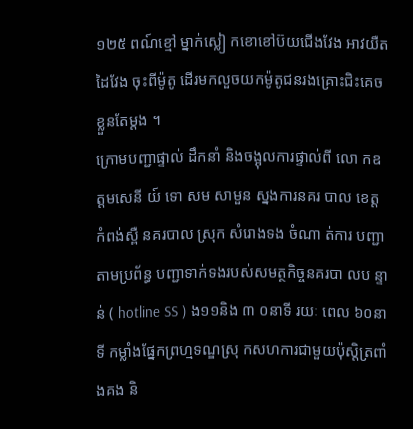១២៥ ពណ៍ខ្មៅ ម្នាក់ស្លៀ កខោខៅប៊យជើងវែង អាវយឺតដៃវែង ចុះពីម៉ូតូ ដេីរមកលួចយកម៉ូតូជនរងគ្រោះជិះគេចខ្លួនតែម្ដង ។
ក្រោមបញ្ជាផ្ទាល់ ដឹកនាំ និងចង្អុលការផ្ទាល់ពី លោ កឧត្ដមសេនី យ៍ ទោ សម សាមួន ស្នងការនគរ បាល ខេត្ដ កំពង់ស្ពឺ នគរបាល ស្រុក សំរោងទង ចំណា ត់ការ បញ្ជាតាមប្រព័ន្ធ បញ្ជាទាក់ទងរបស់សមត្ថកិច្ចនគរបា លប ន្ទាន់ ( hotline SS ) ង១១និង ៣ ០នាទី រយៈ ពេល ៦០នាទី កម្លាំងផ្នែកព្រហ្មទណ្ឌស្រុ កសហការជាមួយប៉ុស្ដិត្រពាំងគង និ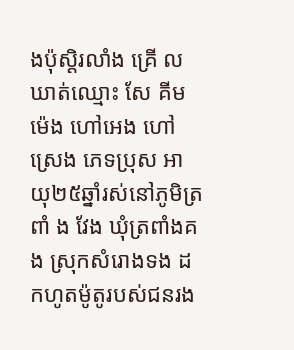ងប៉ុស្ដិរលាំង គ្រើ ល ឃាត់ឈ្មោះ សែ គីមម៉េង ហៅអេង ហៅស្រេង ភេទប្រុស អា យុ២៥ឆ្នាំរស់នៅភូមិត្រពាំ ង វែង ឃុំត្រពាំងគង ស្រុកសំរោងទង ដកហូតម៉ូតូរបស់ជនរង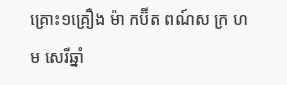គ្រោះ១គ្រឿង ម៉ា កប៊ីត ពណ៍ស ក្រ ហម សេរីឆ្នាំ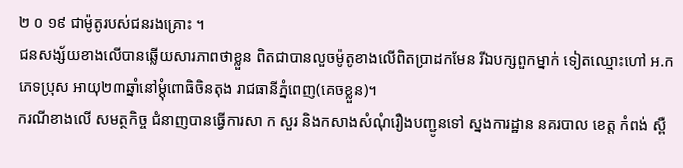២ ០ ១៩ ជាម៉ូតូរបស់ជនរងគ្រោះ ។
ជនសង្ស័យខាងលើបានឆ្លើយសារភាពថាខ្លួន ពិតជាបានលួចម៉ូតូខាងលើពិតប្រាដកមែន រីឯបក្សពួកម្នាក់ ទៀតឈ្មោះហៅ អ.ក ភេទប្រុស អាយុ២៣ឆ្នាំនៅម្ដុំពោធិចិនតុង រាជធានីភ្នំពេញ(គេចខ្លួន)។
ករណីខាងលេី សមត្ថកិច្ច ជំនាញបានធ្វើការសា ក សួរ និងកសាងសំណុំរឿងបញ្ជូនទៅ ស្នងការដ្ឋាន នគរបាល ខេត្ត កំពង់ ស្ពឺ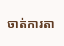ចាត់ការតា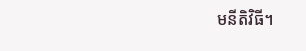មនីតិវិធី។